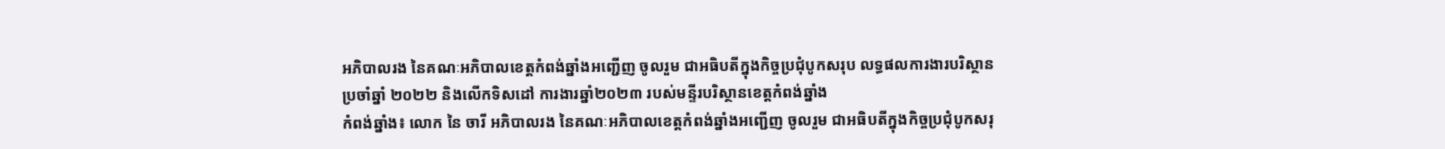អភិបាលរង នៃគណៈអភិបាលខេត្តកំពង់ឆ្នាំងអញ្ជើញ ចូលរួម ជាអធិបតីក្នុងកិច្ចប្រជុំបូកសរុប លទ្ធផលការងារបរិស្ថាន ប្រចាំឆ្នាំ ២០២២ និងលើកទិសដៅ ការងារឆ្នាំ២០២៣ របស់មន្ទីរបរិស្ថានខេត្តកំពង់ឆ្នាំង
កំពង់ឆ្នាំង៖ លោក នៃ ចារី អភិបាលរង នៃគណៈអភិបាលខេត្តកំពង់ឆ្នាំងអញ្ជើញ ចូលរួម ជាអធិបតីក្នុងកិច្ចប្រជុំបូកសរុ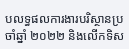បលទ្ធផលការងារបរិស្ថានប្រចាំឆ្នាំ ២០២២ និងលើកទិស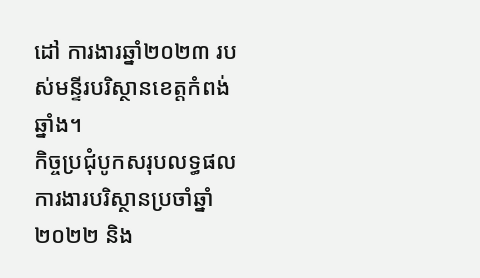ដៅ ការងារឆ្នាំ២០២៣ របស់មន្ទីរបរិស្ថានខេត្តកំពង់ឆ្នាំង។
កិច្ចប្រជុំបូកសរុបលទ្ធផលការងារបរិស្ថានប្រចាំឆ្នាំ ២០២២ និង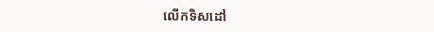លើកទិសដៅ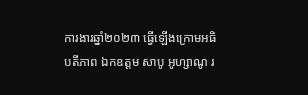ការងារឆ្នាំ២០២៣ ធ្វើឡើងក្រោមអធិបតីភាព ឯកឧត្តម សាបូ អូហ្សាណូ រ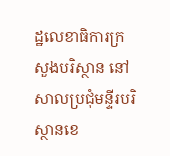ដ្ឋលេខាធិការក្រសួងបរិស្ថាន នៅសាលប្រជុំមន្ទីរបរិស្ថានខេ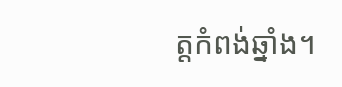ត្តកំពង់ឆ្នាំង។